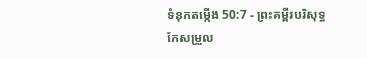ទំនុកតម្កើង 50:7 - ព្រះគម្ពីរបរិសុទ្ធកែសម្រួល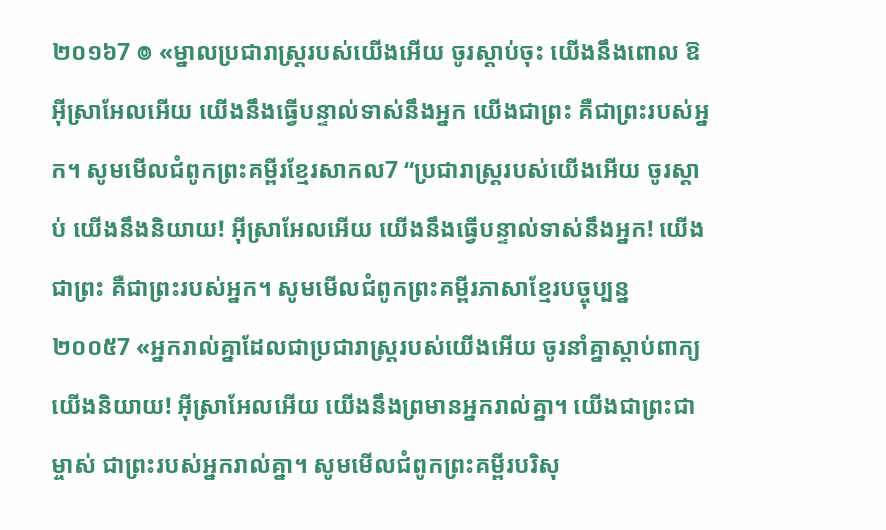២០១៦7 ៙ «ម្នាលប្រជារាស្ត្ររបស់យើងអើយ ចូរស្តាប់ចុះ យើងនឹងពោល ឱអ៊ីស្រាអែលអើយ យើងនឹងធ្វើបន្ទាល់ទាស់នឹងអ្នក យើងជាព្រះ គឺជាព្រះរបស់អ្នក។ សូមមើលជំពូកព្រះគម្ពីរខ្មែរសាកល7 “ប្រជារាស្ត្ររបស់យើងអើយ ចូរស្ដាប់ យើងនឹងនិយាយ! អ៊ីស្រាអែលអើយ យើងនឹងធ្វើបន្ទាល់ទាស់នឹងអ្នក! យើងជាព្រះ គឺជាព្រះរបស់អ្នក។ សូមមើលជំពូកព្រះគម្ពីរភាសាខ្មែរបច្ចុប្បន្ន ២០០៥7 «អ្នករាល់គ្នាដែលជាប្រជារាស្ដ្ររបស់យើងអើយ ចូរនាំគ្នាស្ដាប់ពាក្យយើងនិយាយ! អ៊ីស្រាអែលអើយ យើងនឹងព្រមានអ្នករាល់គ្នា។ យើងជាព្រះជាម្ចាស់ ជាព្រះរបស់អ្នករាល់គ្នា។ សូមមើលជំពូកព្រះគម្ពីរបរិសុ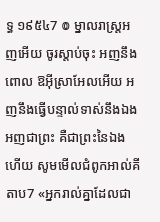ទ្ធ ១៩៥៤7 ៙ ម្នាលរាស្ត្រអញអើយ ចូរស្តាប់ចុះ អញនឹងពោល ឱអ៊ីស្រាអែលអើយ អញនឹងធ្វើបន្ទាល់ទាស់នឹងឯង អញជាព្រះ គឺជាព្រះនៃឯងហើយ សូមមើលជំពូកអាល់គីតាប7 «អ្នករាល់គ្នាដែលជា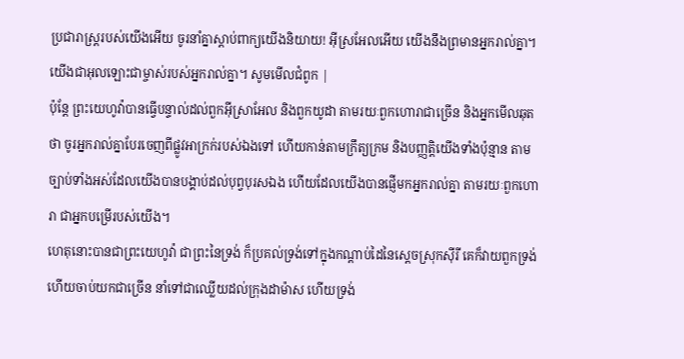ប្រជារាស្ដ្ររបស់យើងអើយ ចូរនាំគ្នាស្ដាប់ពាក្យយើងនិយាយ! អ៊ីស្រអែលអើយ យើងនឹងព្រមានអ្នករាល់គ្នា។ យើងជាអុលឡោះជាម្ចាស់របស់អ្នករាល់គ្នា។ សូមមើលជំពូក |
ប៉ុន្តែ ព្រះយេហូវ៉ាបានធ្វើបន្ទាល់ដល់ពួកអ៊ីស្រាអែល និងពួកយូដា តាមរយៈពួកហោរាជាច្រើន និងអ្នកមើលឆុតថា ចូរអ្នករាល់គ្នាបែរចេញពីផ្លូវអាក្រក់របស់ឯងទៅ ហើយកាន់តាមក្រឹត្យក្រម និងបញ្ញត្តិយើងទាំងប៉ុន្មាន តាមច្បាប់ទាំងអស់ដែលយើងបានបង្គាប់ដល់បុព្វបុរសឯង ហើយដែលយើងបានផ្ញើមកអ្នករាល់គ្នា តាមរយៈពួកហោរា ជាអ្នកបម្រើរបស់យើង។
ហេតុនោះបានជាព្រះយេហូវ៉ា ជាព្រះនៃទ្រង់ ក៏ប្រគល់ទ្រង់ទៅក្នុងកណ្ដាប់ដៃនៃស្តេចស្រុកស៊ីរី គេក៏វាយពួកទ្រង់ ហើយចាប់យកជាច្រើន នាំទៅជាឈ្លើយដល់ក្រុងដាម៉ាស ហើយទ្រង់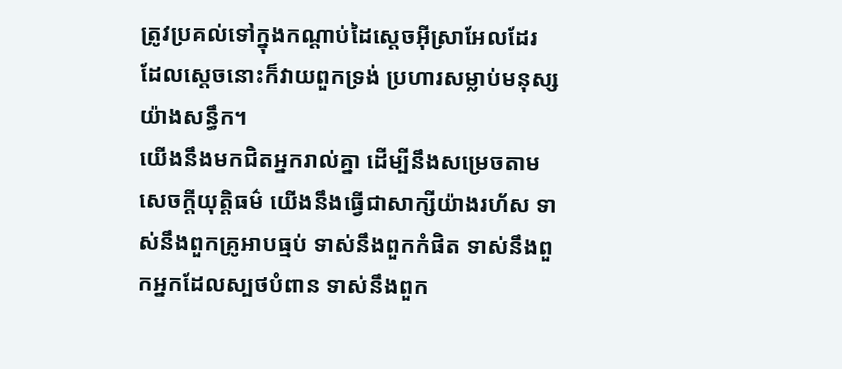ត្រូវប្រគល់ទៅក្នុងកណ្ដាប់ដៃស្តេចអ៊ីស្រាអែលដែរ ដែលស្តេចនោះក៏វាយពួកទ្រង់ ប្រហារសម្លាប់មនុស្សយ៉ាងសន្ធឹក។
យើងនឹងមកជិតអ្នករាល់គ្នា ដើម្បីនឹងសម្រេចតាមសេចក្ដីយុត្តិធម៌ យើងនឹងធ្វើជាសាក្សីយ៉ាងរហ័ស ទាស់នឹងពួកគ្រូអាបធ្មប់ ទាស់នឹងពួកកំផិត ទាស់នឹងពួកអ្នកដែលស្បថបំពាន ទាស់នឹងពួក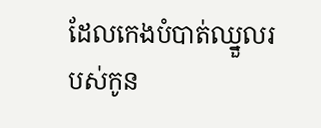ដែលកេងបំបាត់ឈ្នួលរបស់កូន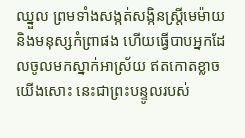ឈ្នួល ព្រមទាំងសង្កត់សង្កិនស្ត្រីមេម៉ាយ និងមនុស្សកំព្រាផង ហើយធ្វើបាបអ្នកដែលចូលមកស្នាក់អាស្រ័យ ឥតកោតខ្លាចយើងសោះ នេះជាព្រះបន្ទូលរបស់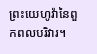ព្រះយេហូវ៉ានៃពួកពលបរិវារ។